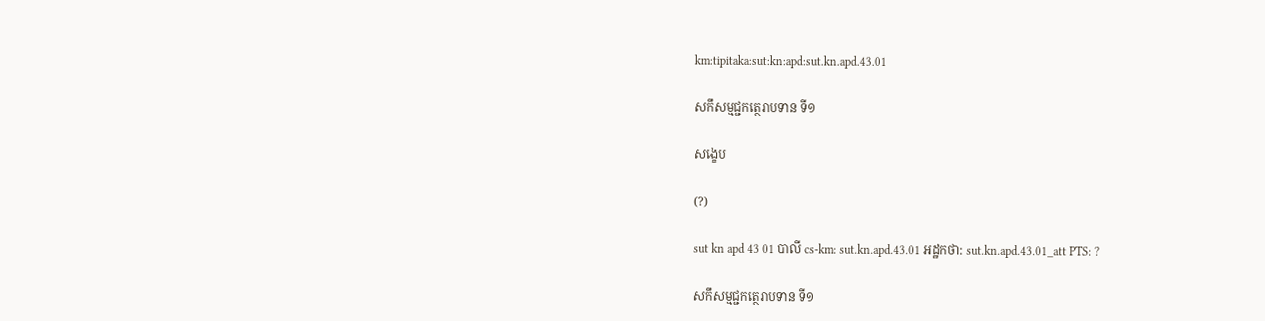km:tipitaka:sut:kn:apd:sut.kn.apd.43.01

សកឹសម្មជ្ជកត្ថេរាបទាន ទី១

សង្ខេប

(?)

sut kn apd 43 01 បាលី cs-km: sut.kn.apd.43.01 អដ្ឋកថា: sut.kn.apd.43.01_att PTS: ?

សកឹសម្មជ្ជកត្ថេរាបទាន ទី១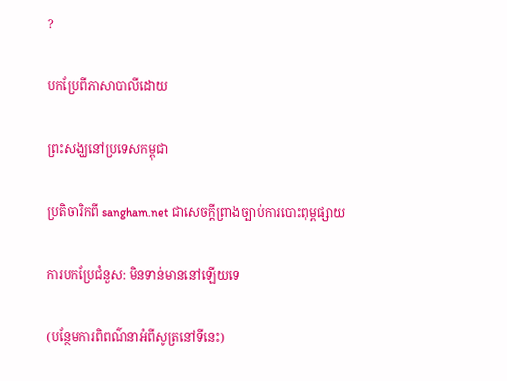?

បកប្រែពីភាសាបាលីដោយ

ព្រះសង្ឃនៅប្រទេសកម្ពុជា

ប្រតិចារិកពី sangham.net ជាសេចក្តីព្រាងច្បាប់ការបោះពុម្ពផ្សាយ

ការបកប្រែជំនួស: មិនទាន់មាននៅឡើយទេ

(បន្ថែមការពិពណ៌នាអំពីសូត្រនៅទីនេះ)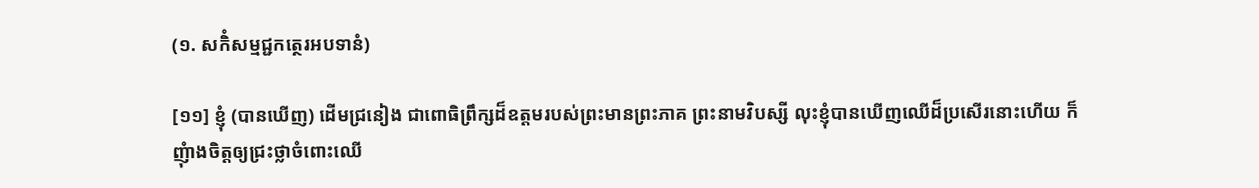(១. សកិំសម្មជ្ជកត្ថេរអបទានំ)

[១១] ខ្ញុំ (បានឃើញ) ដើមជ្រនៀង ជាពោធិព្រឹក្សដ៏ឧត្តមរបស់ព្រះមានព្រះភាគ ព្រះនាមវិបស្សី លុះខ្ញុំបានឃើញឈើដ៏ប្រសើរនោះហើយ ក៏ញុំាងចិត្តឲ្យជ្រះថ្លាចំពោះឈើ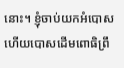នោះ។ ខ្ញុំចាប់យកអំបោស ហើយបោសដើមពោធិព្រឹ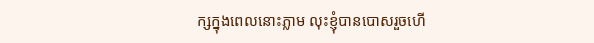ក្សក្នុងពេលនោះភ្លាម លុះខ្ញុំបានបោសរួចហើ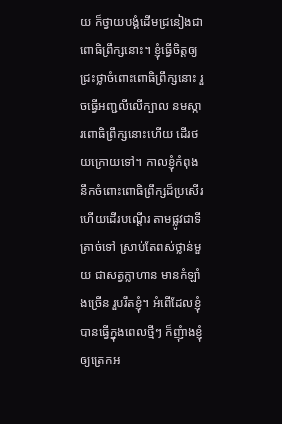យ ក៏ថ្វាយបង្គំដើមជ្រនៀងជាពោធិព្រឹក្សនោះ។ ខ្ញុំធ្វើចិត្តឲ្យជ្រះថ្លាចំពោះពោធិព្រឹក្សនោះ រួចធ្វើអញ្ជលីលើក្បាល នមស្ការពោធិព្រឹក្សនោះហើយ ដើរថយក្រោយទៅ។ កាលខ្ញុំកំពុងនឹកចំពោះពោធិព្រឹក្សដ៏ប្រសើរ ហើយដើរបណ្តើរ តាមផ្លូវជាទីត្រាច់ទៅ ស្រាប់តែពស់ថ្លាន់មួយ ជាសត្វក្លាហាន មានកំឡាំងច្រើន រួបរឹតខ្ញុំ។ អំពើដែលខ្ញុំបានធ្វើក្នុងពេលថ្មីៗ ក៏ញុំាងខ្ញុំឲ្យត្រេកអ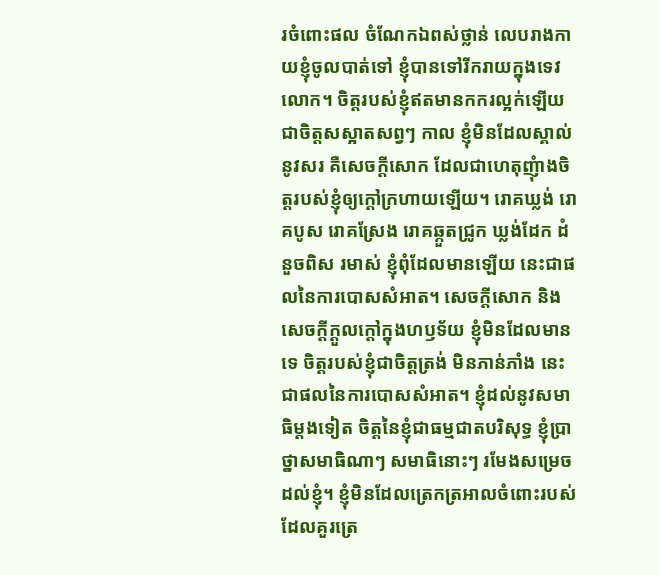រចំពោះផល ចំណែកឯពស់ថ្លាន់ លេបរាងកាយខ្ញុំចូលបាត់ទៅ ខ្ញុំបានទៅរីករាយក្នុងទេវលោក។ ចិត្តរបស់ខ្ញុំឥតមានកករល្អក់ឡើយ ជាចិត្តសស្អាតសព្វៗ កាល ខ្ញុំមិនដែលស្គាល់នូវសរ គឺសេចក្តីសោក ដែលជាហេតុញុំាងចិត្តរបស់ខ្ញុំឲ្យក្តៅក្រហាយឡើយ។ រោគឃ្លង់ រោគបូស រោគស្រែង រោគឆ្កួតជ្រូក ឃ្លង់ដែក ដំនួចពិស រមាស់ ខ្ញុំពុំដែលមានឡើយ នេះជាផលនៃការបោសសំអាត។ សេចក្តីសោក និងសេចក្តីក្តួលក្តៅក្នុងហឫទ័យ ខ្ញុំមិនដែលមានទេ ចិត្តរបស់ខ្ញុំជាចិត្តត្រង់ មិនភាន់ភាំង នេះជាផលនៃការបោសសំអាត។ ខ្ញុំដល់នូវសមាធិម្តងទៀត ចិត្តនៃខ្ញុំជាធម្មជាតបរិសុទ្ធ ខ្ញុំប្រាថ្នាសមាធិណាៗ សមាធិនោះៗ រមែងសម្រេចដល់ខ្ញុំ។ ខ្ញុំមិនដែលត្រេកត្រអាលចំពោះរបស់ដែលគួរត្រេ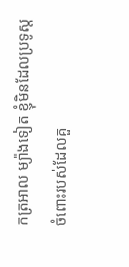កត្រអាល ម្យ៉ាងទៀត ខ្ញុំមិនដែលប្រទូស្តចំពោះរបស់ដែលគួ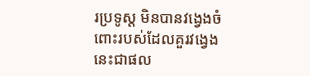រប្រទូស្ត មិនបានវង្វេងចំពោះរបស់ដែលគួរវង្វេង នេះជាផល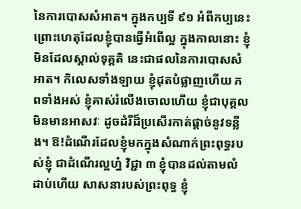នៃការបោសសំអាត។ ក្នុងកប្បទី ៩១ អំពីកប្បនេះ ព្រោះហេតុដែលខ្ញុំបានធ្វើអំពើល្អ ក្នុងកាលនោះ ខ្ញុំមិនដែលស្គាល់ទុគ្គតិ នេះជាផលនៃការបោសសំអាត។ កិលេសទាំងឡាយ ខ្ញុំដុតបំផ្លាញហើយ ភពទាំងអស់ ខ្ញុំគាស់រំលើងចោលហើយ ខ្ញុំជាបុគ្គលមិនមានអាសវៈ ដូចដំរីដ៏ប្រសើរកាត់ផ្តាច់នូវទន្លីង។ ឱ!ដំណើរដែលខ្ញុំមកក្នុងសំណាក់ព្រះពុទ្ធរបស់ខ្ញុំ ជាដំណើរល្អហ្ន៎ វិជ្ជា ៣ ខ្ញុំបានដល់តាមលំដាប់ហើយ សាសនារបស់ព្រះពុទ្ធ ខ្ញុំ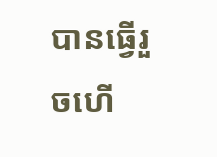បានធ្វើរួចហើ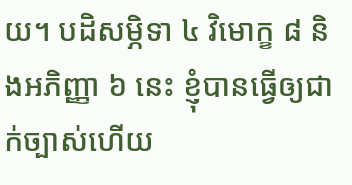យ។ បដិសម្ភិទា ៤ វិមោក្ខ ៨ និងអភិញ្ញា ៦ នេះ ខ្ញុំបានធ្វើឲ្យជាក់ច្បាស់ហើយ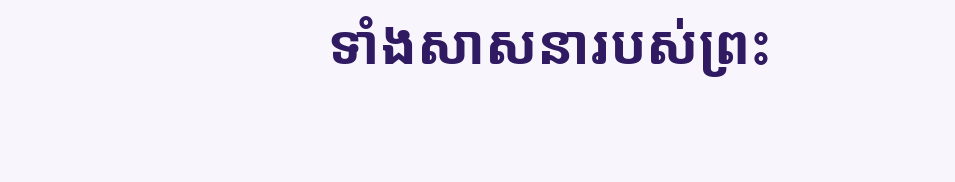ទាំងសាសនារបស់ព្រះ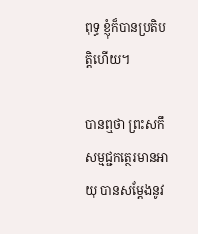ពុទ្ធ ខ្ញុំក៏បានប្រតិបត្តិហើយ។

បានឮថា ព្រះសកឹសម្មជ្ជកត្ថេរមានអាយុ បានសម្តែងនូវ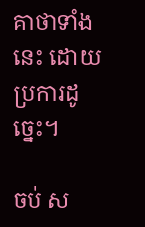គាថាទាំងនេះ ដោយប្រការដូច្នេះ។

ចប់ ស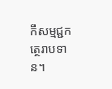កឹសម្មជ្ជកត្ថេរាបទាន។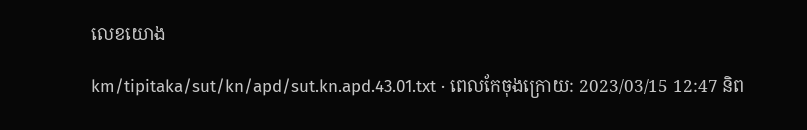លេខយោង

km/tipitaka/sut/kn/apd/sut.kn.apd.43.01.txt · ពេលកែចុងក្រោយ: 2023/03/15 12:47 និព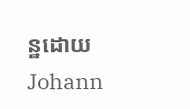ន្ឋដោយ Johann